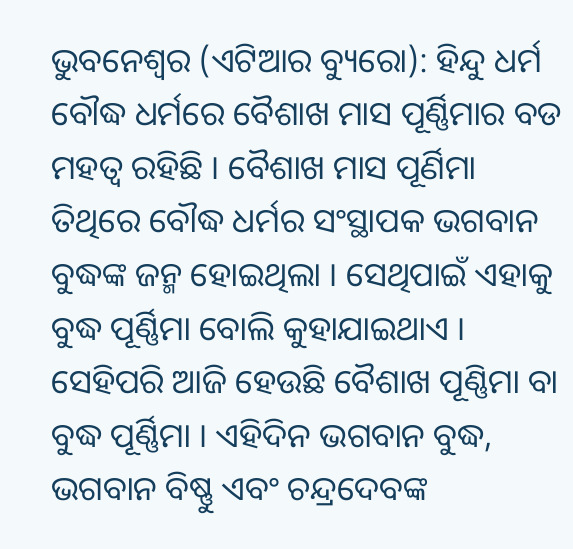ଭୁବନେଶ୍ୱର (ଏଟିଆର ବ୍ୟୁରୋ): ହିନ୍ଦୁ ଧର୍ମ ବୌଦ୍ଧ ଧର୍ମରେ ବୈଶାଖ ମାସ ପୂର୍ଣ୍ଣିମାର ବଡ ମହତ୍ୱ ରହିଛି । ବୈଶାଖ ମାସ ପୂର୍ଣିମା ତିଥିରେ ବୌଦ୍ଧ ଧର୍ମର ସଂସ୍ଥାପକ ଭଗବାନ ବୁଦ୍ଧଙ୍କ ଜନ୍ମ ହୋଇଥିଲା । ସେଥିପାଇଁ ଏହାକୁ ବୁଦ୍ଧ ପୂର୍ଣ୍ଣିମା ବୋଲି କୁହାଯାଇଥାଏ । ସେହିପରି ଆଜି ହେଉଛି ବୈଶାଖ ପୂଣ୍ଣିମା ବା ବୁଦ୍ଧ ପୂର୍ଣ୍ଣିମା । ଏହିଦିନ ଭଗବାନ ବୁଦ୍ଧ, ଭଗବାନ ବିଷ୍ଣୁ ଏବଂ ଚନ୍ଦ୍ରଦେବଙ୍କ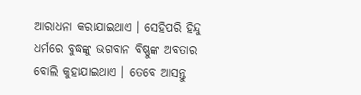ଆରାଧନା କରାଯାଇଥାଏ । ସେହିପରି ହିନ୍ଦୁ ଧର୍ମରେ ବୁଦ୍ଧଙ୍କୁ ଭଗବାନ ବିଷ୍ଣୁଙ୍କ ଅବତାର ବୋଲି କୁହାଯାଇଥାଏ । ତେବେ ଆସନ୍ତୁ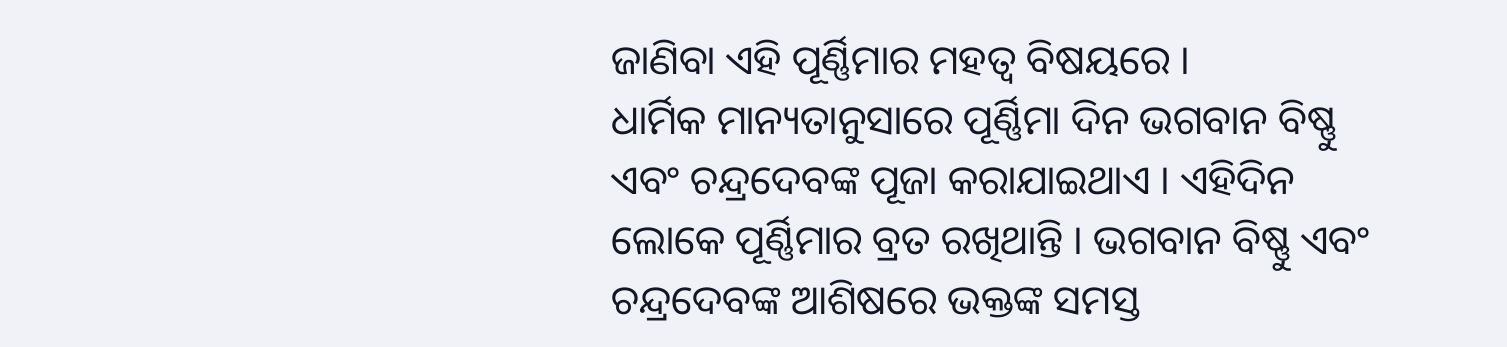ଜାଣିବା ଏହି ପୂର୍ଣ୍ଣିମାର ମହତ୍ୱ ବିଷୟରେ ।
ଧାର୍ମିକ ମାନ୍ୟତାନୁସାରେ ପୂର୍ଣ୍ଣିମା ଦିନ ଭଗବାନ ବିଷ୍ଣୁ ଏବଂ ଚନ୍ଦ୍ରଦେବଙ୍କ ପୂଜା କରାଯାଇଥାଏ । ଏହିଦିନ ଲୋକେ ପୂର୍ଣ୍ଣିମାର ବ୍ରତ ରଖିଥାନ୍ତି । ଭଗବାନ ବିଷ୍ଣୁ ଏବଂ ଚନ୍ଦ୍ରଦେବଙ୍କ ଆଶିଷରେ ଭକ୍ତଙ୍କ ସମସ୍ତ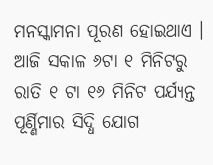ମନସ୍କାମନା ପୂରଣ ହୋଇଥାଏ ।
ଆଜି ସକାଳ ୬ଟା ୧ ମିନିଟରୁ ରାତି ୧ ଟା ୧୬ ମିନିଟ ପର୍ଯ୍ୟନ୍ତ ପୂର୍ଣ୍ଣିମାର ସିଦ୍ଧି ଯୋଗ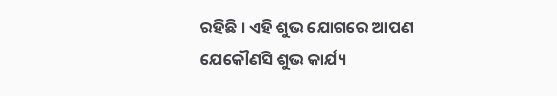ରହିଛି । ଏହି ଶୁଭ ଯୋଗରେ ଆପଣ ଯେକୌଣସି ଶୁଭ କାର୍ଯ୍ୟ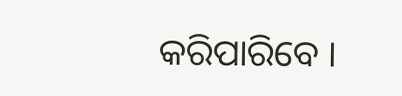କରିପାରିବେ ।